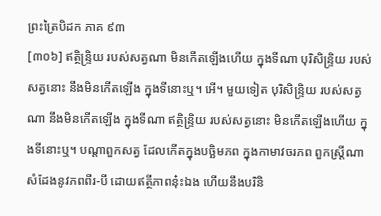ព្រះត្រៃបិដក ភាគ ៩៣
[៣០៦] ឥត្ថិន្ទ្រិយ របស់សត្វណា មិនកើតឡើងហើយ ក្នុងទីណា បុរិសិន្ទ្រិយ របស់សត្វនោះ នឹងមិនកើតឡើង ក្នុងទីនោះឬ។ អើ។ មួយទៀត បុរិសិន្ទ្រិយ របស់សត្វណា នឹងមិនកើតឡើង ក្នុងទីណា ឥត្ថិន្ទ្រិយ របស់សត្វនោះ មិនកើតឡើងហើយ ក្នុងទីនោះឬ។ បណ្តាពួកសត្វ ដែលកើតក្នុងបច្ឆិមភព ក្នុងកាមាវចរភព ពួកស្ត្រីណា សំដែងនូវភពពីរ-បី ដោយឥត្ថីភាពនុ៎ះឯង ហើយនឹងបរិនិ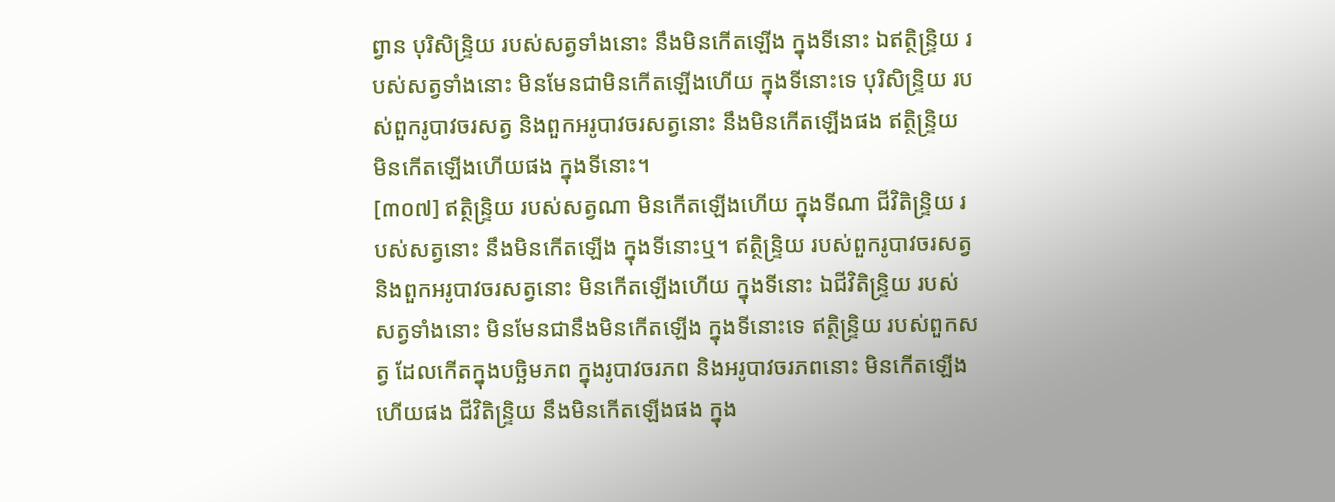ព្វាន បុរិសិន្ទ្រិយ របស់សត្វទាំងនោះ នឹងមិនកើតឡើង ក្នុងទីនោះ ឯឥត្ថិន្ទ្រិយ របស់សត្វទាំងនោះ មិនមែនជាមិនកើតឡើងហើយ ក្នុងទីនោះទេ បុរិសិន្ទ្រិយ របស់ពួករូបាវចរសត្វ និងពួកអរូបាវចរសត្វនោះ នឹងមិនកើតឡើងផង ឥត្ថិន្ទ្រិយ មិនកើតឡើងហើយផង ក្នុងទីនោះ។
[៣០៧] ឥត្ថិន្ទ្រិយ របស់សត្វណា មិនកើតឡើងហើយ ក្នុងទីណា ជីវិតិន្ទ្រិយ របស់សត្វនោះ នឹងមិនកើតឡើង ក្នុងទីនោះឬ។ ឥត្ថិន្ទ្រិយ របស់ពួករូបាវចរសត្វ និងពួកអរូបាវចរសត្វនោះ មិនកើតឡើងហើយ ក្នុងទីនោះ ឯជីវិតិន្ទ្រិយ របស់សត្វទាំងនោះ មិនមែនជានឹងមិនកើតឡើង ក្នុងទីនោះទេ ឥត្ថិន្ទ្រិយ របស់ពួកសត្វ ដែលកើតក្នុងបច្ឆិមភព ក្នុងរូបាវចរភព និងអរូបាវចរភពនោះ មិនកើតឡើងហើយផង ជីវិតិន្ទ្រិយ នឹងមិនកើតឡើងផង ក្នុង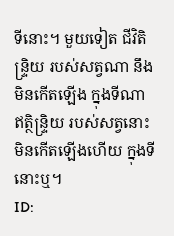ទីនោះ។ មួយទៀត ជីវិតិន្ទ្រិយ របស់សត្វណា នឹងមិនកើតឡើង ក្នុងទីណា ឥត្ថិន្ទ្រិយ របស់សត្វនោះ មិនកើតឡើងហើយ ក្នុងទីនោះឬ។
ID: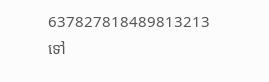637827818489813213
ទៅ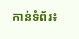កាន់ទំព័រ៖